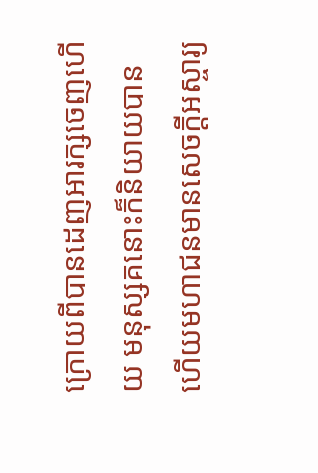ក្រោយពីបានដេញអារក្សចេញហើយ មនុស្សគនោះក៏និយាយបាន ហើយមហាជនមានសេចក្តីអស្ចារ្យ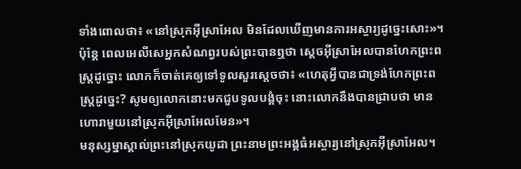ទាំងពោលថា៖ «នៅស្រុកអ៊ីស្រាអែល មិនដែលឃើញមានការអស្ចារ្យដូច្នេះសោះ»។
ប៉ុន្តែ ពេលអេលីសេអ្នកសំណព្វរបស់ព្រះបានឮថា ស្តេចអ៊ីស្រាអែលបានហែកព្រះពស្ត្រដូច្នោះ លោកក៏ចាត់គេឲ្យទៅទូលសួរស្តេចថា៖ «ហេតុអ្វីបានជាទ្រង់ហែកព្រះពស្ត្រដូច្នេះ? សូមឲ្យលោកនោះមកជួបទូលបង្គំចុះ នោះលោកនឹងបានជ្រាបថា មានហោរាមួយនៅស្រុកអ៊ីស្រាអែលមែន»។
មនុស្សម្នាស្គាល់ព្រះនៅស្រុកយូដា ព្រះនាមព្រះអង្គធំអស្ចារ្យនៅស្រុកអ៊ីស្រាអែល។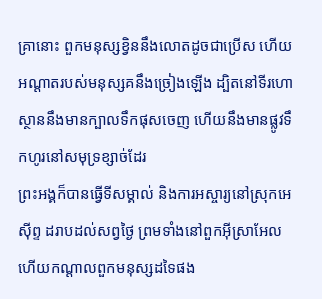គ្រានោះ ពួកមនុស្សខ្វិននឹងលោតដូចជាប្រើស ហើយអណ្ដាតរបស់មនុស្សគនឹងច្រៀងឡើង ដ្បិតនៅទីរហោស្ថាននឹងមានក្បាលទឹកផុសចេញ ហើយនឹងមានផ្លូវទឹកហូរនៅសមុទ្រខ្សាច់ដែរ
ព្រះអង្គក៏បានធ្វើទីសម្គាល់ និងការអស្ចារ្យនៅស្រុកអេស៊ីព្ទ ដរាបដល់សព្វថ្ងៃ ព្រមទាំងនៅពួកអ៊ីស្រាអែល ហើយកណ្ដាលពួកមនុស្សដទៃផង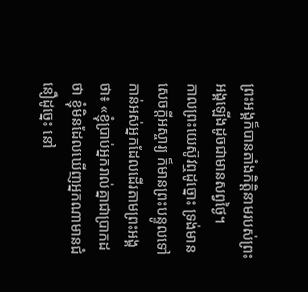ព្រះអង្គក៏បានតាំងកិត្តិនាមរបស់ព្រះអង្គឡើងដូចជាមានសព្វថ្ងៃ។
កាលព្រះយេស៊ូវឮដូច្នោះ ទ្រង់មានសេចក្តីអស្ចារ្យ ក៏មានព្រះបន្ទូលទៅកាន់អស់អ្នកដែលដើរតាមព្រះអង្គថា៖ «ខ្ញុំប្រាប់អ្នករាល់គ្នាជាប្រាកដថា ខ្ញុំមិនដែលឃើញអ្នកណាមានជំនឿដូច្នេះ នៅ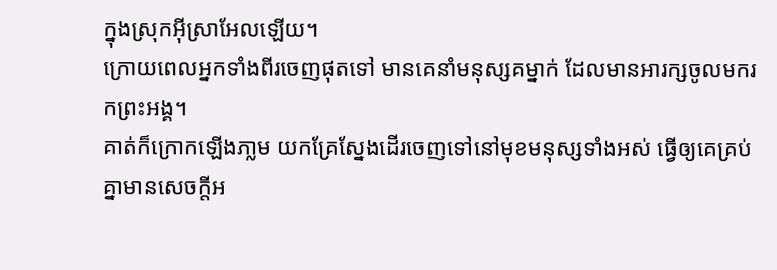ក្នុងស្រុកអ៊ីស្រាអែលឡើយ។
ក្រោយពេលអ្នកទាំងពីរចេញផុតទៅ មានគេនាំមនុស្សគម្នាក់ ដែលមានអារក្សចូលមករកព្រះអង្គ។
គាត់ក៏ក្រោកឡើងភា្លម យកគ្រែស្នែងដើរចេញទៅនៅមុខមនុស្សទាំងអស់ ធ្វើឲ្យគេគ្រប់គ្នាមានសេចក្តីអ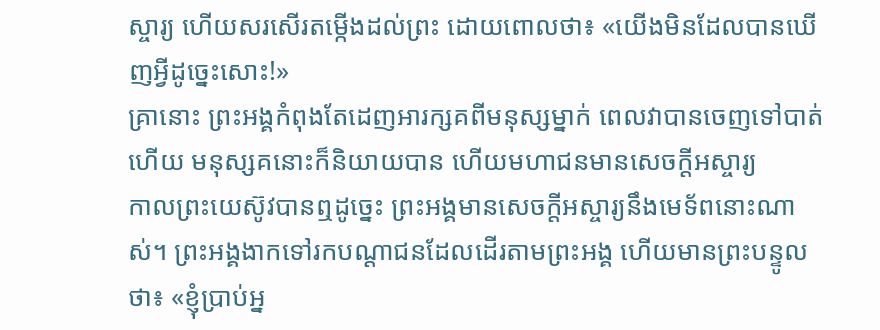ស្ចារ្យ ហើយសរសើរតម្កើងដល់ព្រះ ដោយពោលថា៖ «យើងមិនដែលបានឃើញអ្វីដូច្នេះសោះ!»
គ្រានោះ ព្រះអង្គកំពុងតែដេញអារក្សគពីមនុស្សម្នាក់ ពេលវាបានចេញទៅបាត់ហើយ មនុស្សគនោះក៏និយាយបាន ហើយមហាជនមានសេចក្តីអស្ចារ្យ
កាលព្រះយេស៊ូវបានឮដូច្នេះ ព្រះអង្គមានសេចក្តីអស្ចារ្យនឹងមេទ័ពនោះណាស់។ ព្រះអង្គងាកទៅរកបណ្ដាជនដែលដើរតាមព្រះអង្គ ហើយមានព្រះបន្ទូលថា៖ «ខ្ញុំប្រាប់អ្ន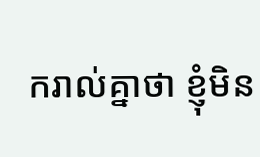ករាល់គ្នាថា ខ្ញុំមិន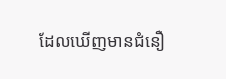ដែលឃើញមានជំនឿ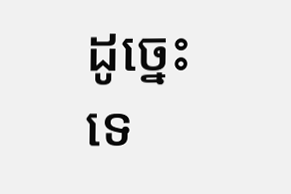ដូច្នេះទេ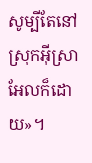សូម្បីតែនៅស្រុកអ៊ីស្រាអែលក៏ដោយ»។